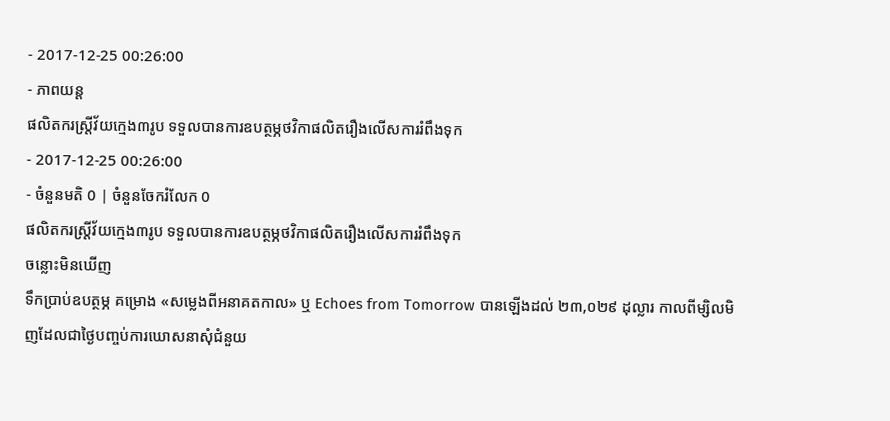- 2017-12-25 00:26:00
- ភាពយន្ត
ផលិតករស្រ្តីវ័យក្មេង៣រូប ទទួលបានការឧបត្ថម្ភថវិកាផលិតរឿងលើសការរំពឹងទុក
- 2017-12-25 00:26:00
- ចំនួនមតិ 0 | ចំនួនចែករំលែក 0
ផលិតករស្រ្តីវ័យក្មេង៣រូប ទទួលបានការឧបត្ថម្ភថវិកាផលិតរឿងលើសការរំពឹងទុក
ចន្លោះមិនឃើញ
ទឹកប្រាប់ឧបត្ថម្ភ គម្រោង «សម្លេងពីអនាគតកាល» ឬ Echoes from Tomorrow បានឡើងដល់ ២៣,០២៩ ដុល្លារ កាលពីម្សិលមិញដែលជាថ្ងៃបញ្ចប់ការឃោសនាសុំជំនួយ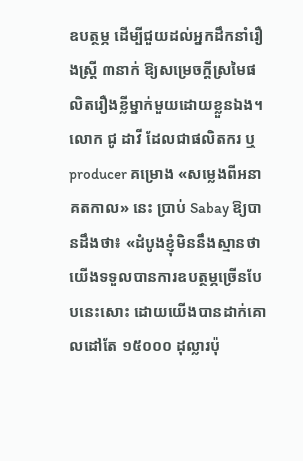ឧបត្ថម្ភ ដើម្បីជួយដល់អ្នកដឹកនាំរឿងស្រ្តី ៣នាក់ ឱ្យសម្រេចក្តីស្រមៃផលិតរឿងខ្លីម្នាក់មួយដោយខ្លួនឯង។
លោក ជូ ដាវី ដែលជាផលិតករ ឬ producer គម្រោង «សម្លេងពីអនាគតកាល» នេះ ប្រាប់ Sabay ឱ្យបានដឹងថា៖ «ដំបូងខ្ញុំមិននឹងស្មានថាយើងទទួលបានការឧបត្ថម្ភច្រើនបែបនេះសោះ ដោយយើងបានដាក់គោលដៅតែ ១៥០០០ ដុល្លារប៉ុ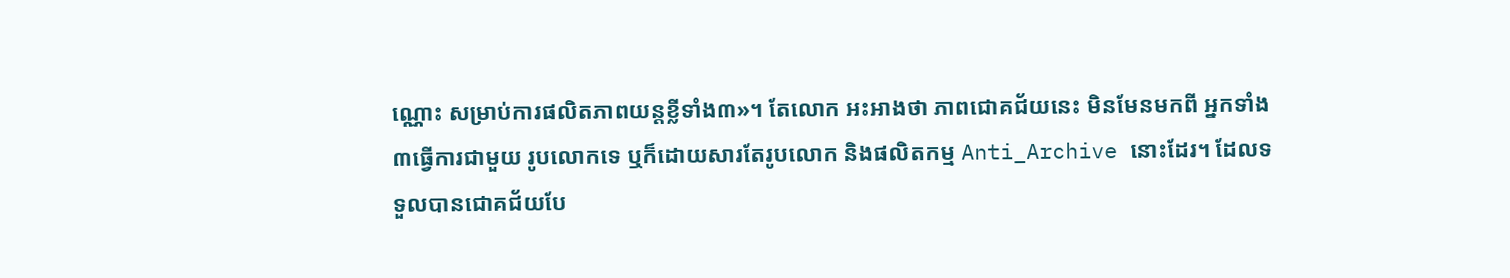ណ្ណោះ សម្រាប់ការផលិតភាពយន្តខ្លីទាំង៣»។ តែលោក អះអាងថា ភាពជោគជ័យនេះ មិនមែនមកពី អ្នកទាំង៣ធ្វើការជាមួយ រូបលោកទេ ឬក៏ដោយសារតែរូបលោក និងផលិតកម្ម Anti_Archive នោះដែរ។ ដែលទទួលបានជោគជ័យបែ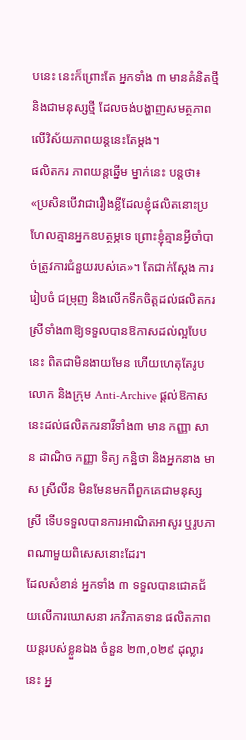បនេះ នេះក៏ព្រោះតែ អ្នកទាំង ៣ មានគំនិតថ្មី និងជាមនុស្សថ្មី ដែលចង់បង្ហាញសមត្ថភាពលើវិស័យភាពយន្តនេះតែម្តង។
ផលិតករ ភាពយន្តឆ្នើម ម្នាក់នេះ បន្តថា៖ «ប្រសិនបើវាជារឿងខ្លីដែលខ្ញុំផលិតនោះប្រហែលគ្មានអ្នកឧបត្ថម្ភទេ ព្រោះខ្ញុំគ្មានអ្វីចាំបាច់ត្រូវការជំនួយរបស់គេ»។ តែជាក់ស្តែង ការរៀបចំ ជម្រុញ និងលើកទឹកចិត្តដល់ផលិតករស្រីទាំង៣ឱ្យទទួលបានឱកាសដល់ល្អបែបនេះ ពិតជាមិនងាយមែន ហើយហេតុតែរូបលោក និងក្រុម Anti-Archive ផ្តល់ឱកាសនេះដល់ផលិតករនារីទាំង៣ មាន កញ្ញា សាន ដាណិច កញ្ញា ទិត្យ កន្ឋិថា និងអ្នកនាង មាស ស្រីលីន មិនមែនមកពីពួកគេជាមនុស្សស្រី ទើបទទួលបានការអាណិតអាសូរ ឬរូបភាពណាមួយពិសេសនោះដែរ។
ដែលសំខាន់ អ្នកទាំង ៣ ទទួលបានជោគជ័យលើការឃោសនា រកវិភាគទាន ផលិតភាពយន្តរបស់ខ្លួនឯង ចំនួន ២៣,០២៩ ដុល្លារនេះ អ្ន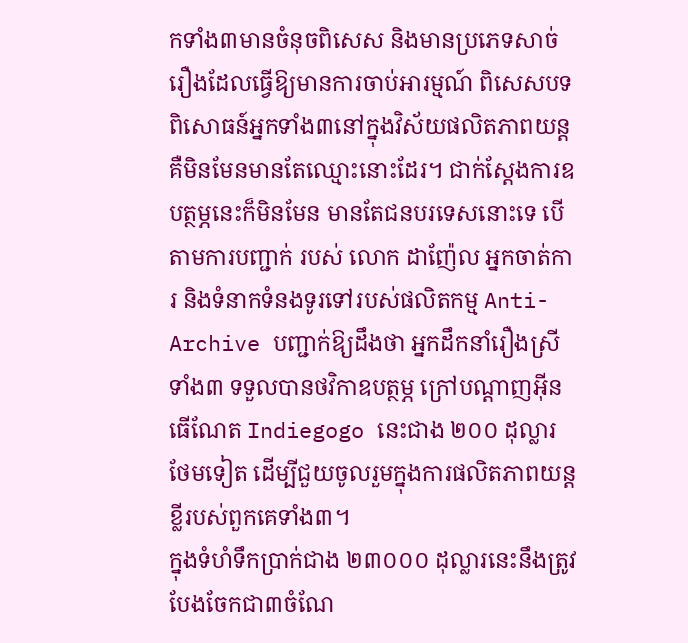កទាំង៣មានចំនុចពិសេស និងមានប្រភេទសាច់រឿងដែលធ្វើឱ្យមានការចាប់អារម្មណ៍ ពិសេសបទពិសោធន៍អ្នកទាំង៣នៅក្នុងវិស័យផលិតភាពយន្តគឺមិនមែនមានតែឈ្មោះនោះដែរ។ ជាក់ស្តែងការឧបត្ថម្ភនេះក៏មិនមែន មានតែជនបរទេសនោះទេ បើតាមការបញ្ជាក់ របស់ លោក ដាញ៉ែល អ្នកចាត់ការ និងទំនាកទំនងទូរទៅរបស់ផលិតកម្ម Anti-Archive បញ្ជាក់ឱ្យដឹងថា អ្នកដឹកនាំរឿងស្រីទាំង៣ ទទួលបានថវិកាឧបត្ថម្ភ ក្រៅបណ្តាញអ៊ីនធើណែត Indiegogo នេះជាង ២០០ ដុល្លារថែមទៀត ដើម្បីជួយចូលរួមក្នុងការផលិតភាពយន្តខ្លីរបស់ពួកគេទាំង៣។
ក្នុងទំហំទឹកប្រាក់ជាង ២៣០០០ ដុល្លារនេះនឹងត្រូវបែងចែកជា៣ចំណែ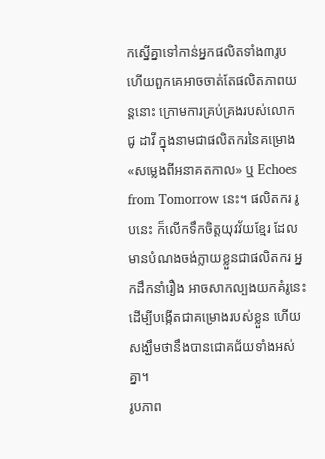កស្នើគ្នាទៅកាន់អ្នកផលិតទាំង៣រូប ហើយពួកគេអាចចាត់តែផលិតភាពយន្តនោះ ក្រោមការគ្រប់គ្រងរបស់លោក ជូ ដាវី ក្នុងនាមជាផលិតករនៃគម្រោង «សម្លេងពីអនាគតកាល» ឬ Echoes from Tomorrow នេះ។ ផលិតករ រូបនេះ ក៏លើកទឹកចិត្តយុវវ័យខ្មែរ ដែលមានបំណងចង់ក្លាយខ្លួនជាផលិតករ អ្នកដឹកនាំរឿង អាចសាកល្បងយកគំរូនេះដើម្បីបង្កើតជាគម្រោងរបស់ខ្លួន ហើយសង្ឃឹមថានឹងបានជោគជ័យទាំងអស់គ្នា។
រូបភាព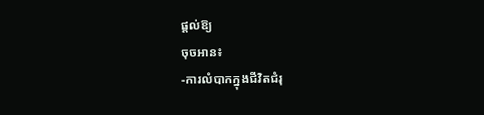ផ្តល់ឱ្យ
ចុចអាន៖
-ការលំបាកក្នុងជីវិតជំរុ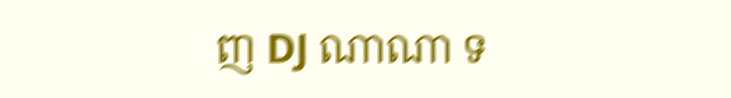ញ DJ ណាណា ទ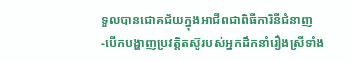ទួលបានជោគជ័យក្នុងអាជីពជាពិធីការិនីជំនាញ
-បើកបង្ហាញប្រវត្តិតស៊ូរបស់អ្នកដឹកនាំរឿងស្រីទាំង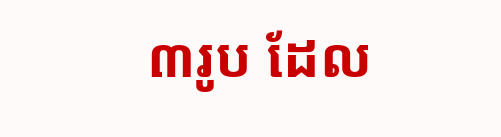៣រូប ដែល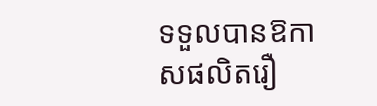ទទួលបានឱកាសផលិតរឿ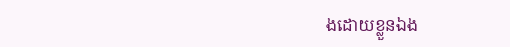ងដោយខ្លួនឯង